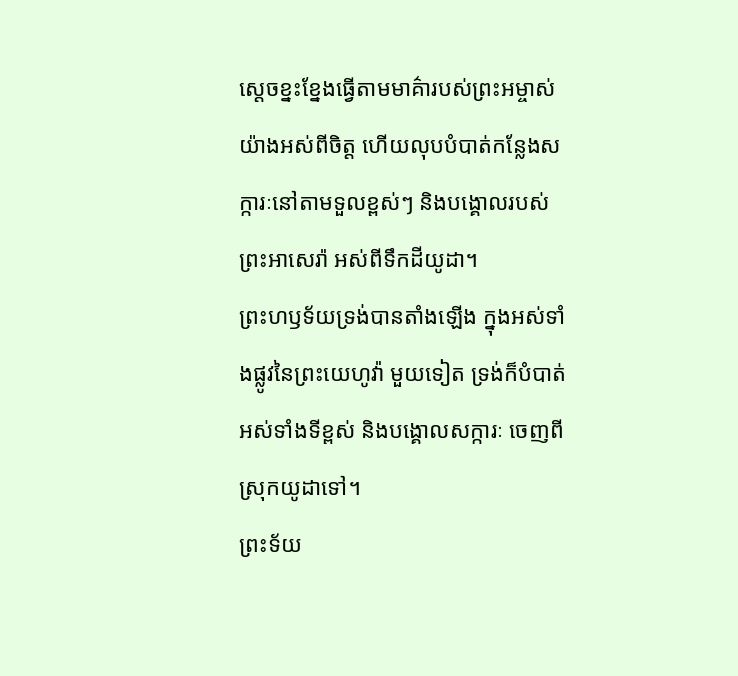ស្ដេចខ្នះខ្នែងធ្វើតាមមាគ៌ារបស់ព្រះអម្ចាស់យ៉ាងអស់ពីចិត្ត ហើយលុបបំបាត់កន្លែងសក្ការៈនៅតាមទួលខ្ពស់ៗ និងបង្គោលរបស់ព្រះអាសេរ៉ា អស់ពីទឹកដីយូដា។
ព្រះហឫទ័យទ្រង់បានតាំងឡើង ក្នុងអស់ទាំងផ្លូវនៃព្រះយេហូវ៉ា មួយទៀត ទ្រង់ក៏បំបាត់អស់ទាំងទីខ្ពស់ និងបង្គោលសក្ការៈ ចេញពីស្រុកយូដាទៅ។
ព្រះទ័យ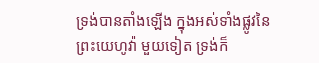ទ្រង់បានតាំងឡើង ក្នុងអស់ទាំងផ្លូវនៃព្រះយេហូវ៉ា មួយទៀត ទ្រង់ក៏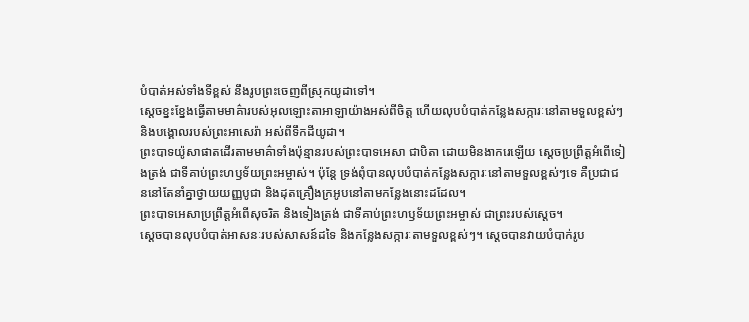បំបាត់អស់ទាំងទីខ្ពស់ នឹងរូបព្រះចេញពីស្រុកយូដាទៅ។
ស្តេចខ្នះខ្នែងធ្វើតាមមាគ៌ារបស់អុលឡោះតាអាឡាយ៉ាងអស់ពីចិត្ត ហើយលុបបំបាត់កន្លែងសក្ការៈនៅតាមទួលខ្ពស់ៗ និងបង្គោលរបស់ព្រះអាសេរ៉ា អស់ពីទឹកដីយូដា។
ព្រះបាទយ៉ូសាផាតដើរតាមមាគ៌ាទាំងប៉ុន្មានរបស់ព្រះបាទអេសា ជាបិតា ដោយមិនងាករេឡើយ ស្ដេចប្រព្រឹត្តអំពើទៀងត្រង់ ជាទីគាប់ព្រះហឫទ័យព្រះអម្ចាស់។ ប៉ុន្តែ ទ្រង់ពុំបានលុបបំបាត់កន្លែងសក្ការៈនៅតាមទួលខ្ពស់ៗទេ គឺប្រជាជននៅតែនាំគ្នាថ្វាយយញ្ញបូជា និងដុតគ្រឿងក្រអូបនៅតាមកន្លែងនោះដដែល។
ព្រះបាទអេសាប្រព្រឹត្តអំពើសុចរិត និងទៀងត្រង់ ជាទីគាប់ព្រះហឫទ័យព្រះអម្ចាស់ ជាព្រះរបស់ស្ដេច។
ស្ដេចបានលុបបំបាត់អាសនៈរបស់សាសន៍ដទៃ និងកន្លែងសក្ការៈតាមទួលខ្ពស់ៗ។ ស្ដេចបានវាយបំបាក់រូប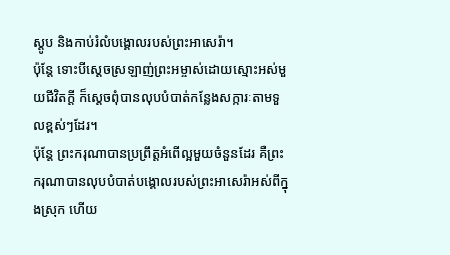ស្តូប និងកាប់រំលំបង្គោលរបស់ព្រះអាសេរ៉ា។
ប៉ុន្តែ ទោះបីស្ដេចស្រឡាញ់ព្រះអម្ចាស់ដោយស្មោះអស់មួយជីវិតក្ដី ក៏ស្ដេចពុំបានលុបបំបាត់កន្លែងសក្ការៈតាមទួលខ្ពស់ៗដែរ។
ប៉ុន្តែ ព្រះករុណាបានប្រព្រឹត្តអំពើល្អមួយចំនួនដែរ គឺព្រះករុណាបានលុបបំបាត់បង្គោលរបស់ព្រះអាសេរ៉ាអស់ពីក្នុងស្រុក ហើយ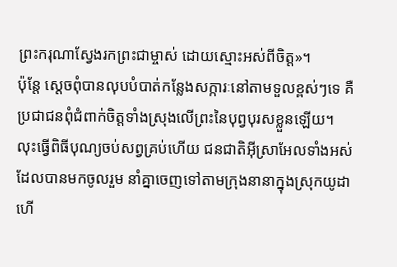ព្រះករុណាស្វែងរកព្រះជាម្ចាស់ ដោយស្មោះអស់ពីចិត្ត»។
ប៉ុន្តែ ស្ដេចពុំបានលុបបំបាត់កន្លែងសក្ការៈនៅតាមទួលខ្ពស់ៗទេ គឺប្រជាជនពុំជំពាក់ចិត្តទាំងស្រុងលើព្រះនៃបុព្វបុរសខ្លួនឡើយ។
លុះធ្វើពិធីបុណ្យចប់សព្វគ្រប់ហើយ ជនជាតិអ៊ីស្រាអែលទាំងអស់ ដែលបានមកចូលរួម នាំគ្នាចេញទៅតាមក្រុងនានាក្នុងស្រុកយូដា ហើ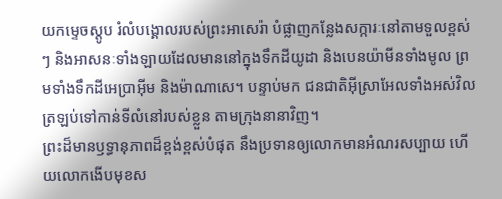យកម្ទេចស្តូប រំលំបង្គោលរបស់ព្រះអាសេរ៉ា បំផ្លាញកន្លែងសក្ការៈនៅតាមទួលខ្ពស់ៗ និងអាសនៈទាំងឡាយដែលមាននៅក្នុងទឹកដីយូដា និងបេនយ៉ាមីនទាំងមូល ព្រមទាំងទឹកដីអេប្រាអ៊ីម និងម៉ាណាសេ។ បន្ទាប់មក ជនជាតិអ៊ីស្រាអែលទាំងអស់វិលត្រឡប់ទៅកាន់ទីលំនៅរបស់ខ្លួន តាមក្រុងនានាវិញ។
ព្រះដ៏មានឫទ្ធានុភាពដ៏ខ្ពង់ខ្ពស់បំផុត នឹងប្រទានឲ្យលោកមានអំណរសប្បាយ ហើយលោកងើបមុខស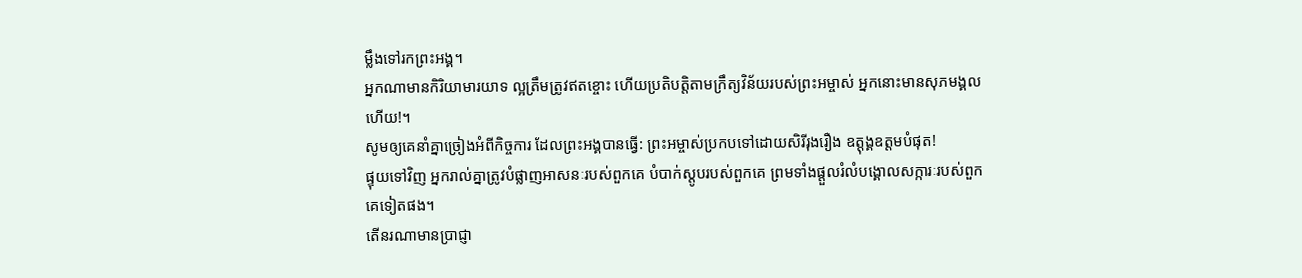ម្លឹងទៅរកព្រះអង្គ។
អ្នកណាមានកិរិយាមារយាទ ល្អត្រឹមត្រូវឥតខ្ចោះ ហើយប្រតិបត្តិតាមក្រឹត្យវិន័យរបស់ព្រះអម្ចាស់ អ្នកនោះមានសុភមង្គលហើយ!។
សូមឲ្យគេនាំគ្នាច្រៀងអំពីកិច្ចការ ដែលព្រះអង្គបានធ្វើ: ព្រះអម្ចាស់ប្រកបទៅដោយសិរីរុងរឿង ឧត្ដុង្គឧត្ដមបំផុត!
ផ្ទុយទៅវិញ អ្នករាល់គ្នាត្រូវបំផ្លាញអាសនៈរបស់ពួកគេ បំបាក់ស្តូបរបស់ពួកគេ ព្រមទាំងផ្ដួលរំលំបង្គោលសក្ការៈរបស់ពួកគេទៀតផង។
តើនរណាមានប្រាជ្ញា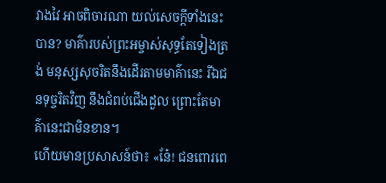វាងវៃ អាចពិចារណា យល់សេចក្ដីទាំងនេះបាន? មាគ៌ារបស់ព្រះអម្ចាស់សុទ្ធតែទៀងត្រង់ មនុស្សសុចរិតនឹងដើរតាមមាគ៌ានេះ រីឯជនទុច្ចរិតវិញ នឹងជំពប់ជើងដួល ព្រោះតែមាគ៌ានេះជាមិនខាន។
ហើយមានប្រសាសន៍ថា៖ «នែ៎! ជនពោរពេ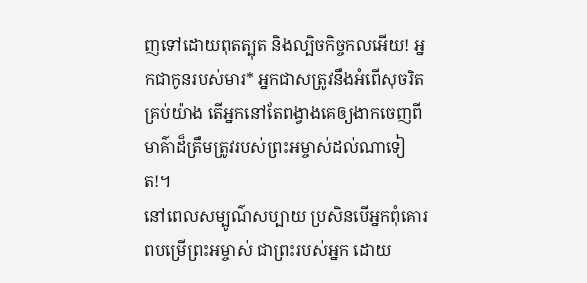ញទៅដោយពុតត្បុត និងល្បិចកិច្ចកលអើយ! អ្នកជាកូនរបស់មារ* អ្នកជាសត្រូវនឹងអំពើសុចរិតគ្រប់យ៉ាង តើអ្នកនៅតែពង្វាងគេឲ្យងាកចេញពីមាគ៌ាដ៏ត្រឹមត្រូវរបស់ព្រះអម្ចាស់ដល់ណាទៀត!។
នៅពេលសម្បូណ៌សប្បាយ ប្រសិនបើអ្នកពុំគោរពបម្រើព្រះអម្ចាស់ ជាព្រះរបស់អ្នក ដោយ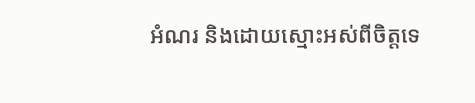អំណរ និងដោយស្មោះអស់ពីចិត្តទេ